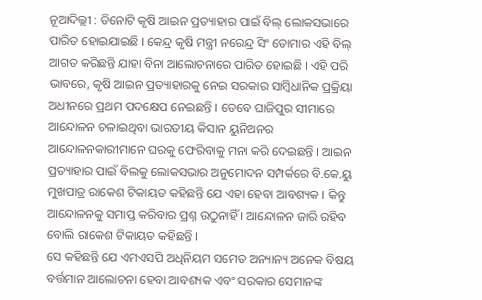ନୂଆଦିଲ୍ଲୀ : ତିନୋଟି କୃଷି ଆଇନ ପ୍ରତ୍ୟାହାର ପାଇଁ ବିଲ୍ ଲୋକସଭାରେ ପାରିତ ହୋଇଯାଇଛି । କେନ୍ଦ୍ର କୃଷି ମନ୍ତ୍ରୀ ନରେନ୍ଦ୍ର ସିଂ ତୋମାର ଏହି ବିଲ୍ ଆଗତ କରିଛନ୍ତି ଯାହା ବିନା ଆଲୋଚନାରେ ପାରିତ ହୋଇଛି । ଏହି ପରି ଭାବରେ, କୃଷି ଆଇନ ପ୍ରତ୍ୟାହାରକୁ ନେଇ ସରକାର ସାମ୍ବିଧାନିକ ପ୍ରକ୍ରିୟା ଅଧୀନରେ ପ୍ରଥମ ପଦକ୍ଷେପ ନେଇଛନ୍ତି । ତେବେ ଘାଜିପୁର ସୀମାରେ ଆନ୍ଦୋଳନ ଚଳାଇଥିବା ଭାରତୀୟ କିସାନ ୟୁନିଅନର ଆନ୍ଦୋଳନକାରୀମାନେ ଘରକୁ ଫେରିବାକୁ ମନା କରି ଦେଇଛନ୍ତି । ଆଇନ ପ୍ରତ୍ୟାହାର ପାଇଁ ବିଲକୁ ଲୋକସଭାର ଅନୁମୋଦନ ସମ୍ପର୍କରେ ବି.କେ.ୟୁ ମୁଖପାତ୍ର ରାକେଶ ଟିକାୟତ କହିଛନ୍ତି ଯେ ଏହା ହେବା ଆବଶ୍ୟକ । କିନ୍ତୁ ଆନ୍ଦୋଳନକୁ ସମାପ୍ତ କରିବାର ପ୍ରଶ୍ନ ଉଠୁନାହିଁ । ଆନ୍ଦୋଳନ ଜାରି ରହିବ ବୋଲି ରାକେଶ ଟିକାୟତ କହିଛନ୍ତି ।
ସେ କହିଛନ୍ତି ଯେ ଏମଏସପି ଅଧିନିୟମ ସମେତ ଅନ୍ୟାନ୍ୟ ଅନେକ ବିଷୟ ବର୍ତ୍ତମାନ ଆଲୋଚନା ହେବା ଆବଶ୍ୟକ ଏବଂ ସରକାର ସେମାନଙ୍କ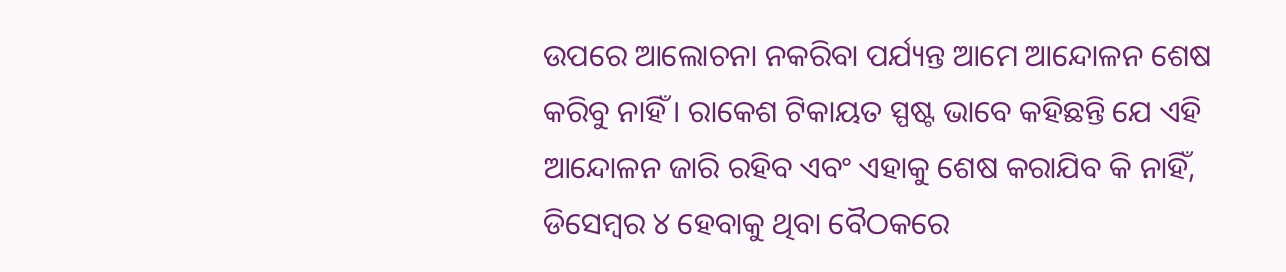ଉପରେ ଆଲୋଚନା ନକରିବା ପର୍ଯ୍ୟନ୍ତ ଆମେ ଆନ୍ଦୋଳନ ଶେଷ କରିବୁ ନାହିଁ । ରାକେଶ ଟିକାୟତ ସ୍ପଷ୍ଟ ଭାବେ କହିଛନ୍ତି ଯେ ଏହି ଆନ୍ଦୋଳନ ଜାରି ରହିବ ଏବଂ ଏହାକୁ ଶେଷ କରାଯିବ କି ନାହିଁ, ଡିସେମ୍ବର ୪ ହେବାକୁ ଥିବା ବୈଠକରେ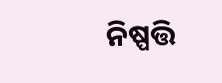ନିଷ୍ପତ୍ତି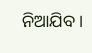ନିଆଯିବ ।